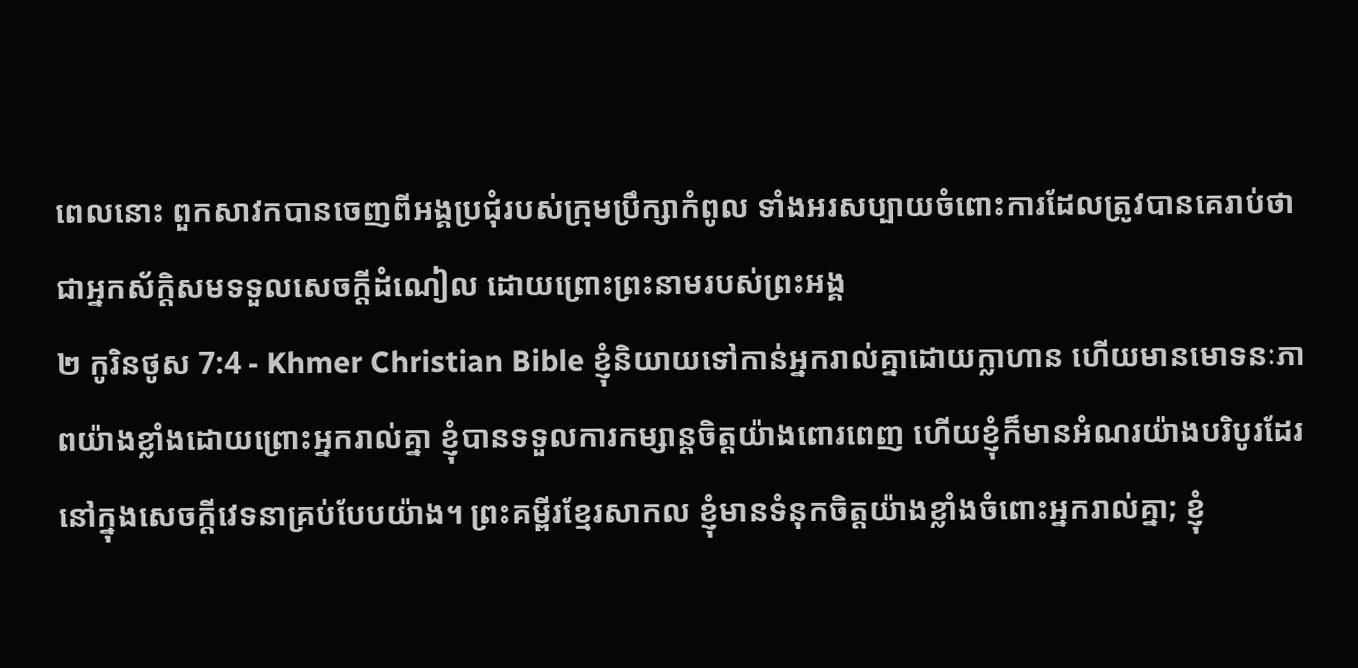ពេលនោះ ពួកសាវកបានចេញពីអង្គប្រជុំរបស់ក្រុមប្រឹក្សាកំពូល ទាំងអរសប្បាយចំពោះការដែលត្រូវបានគេរាប់ថាជាអ្នកស័ក្ដិសមទទួលសេចក្ដីដំណៀល ដោយព្រោះព្រះនាមរបស់ព្រះអង្គ
២ កូរិនថូស 7:4 - Khmer Christian Bible ខ្ញុំនិយាយទៅកាន់អ្នករាល់គ្នាដោយក្លាហាន ហើយមានមោទនៈភាពយ៉ាងខ្លាំងដោយព្រោះអ្នករាល់គ្នា ខ្ញុំបានទទួលការកម្សាន្ដចិត្ដយ៉ាងពោរពេញ ហើយខ្ញុំក៏មានអំណរយ៉ាងបរិបូរដែរ នៅក្នុងសេចក្ដីវេទនាគ្រប់បែបយ៉ាង។ ព្រះគម្ពីរខ្មែរសាកល ខ្ញុំមានទំនុកចិត្តយ៉ាងខ្លាំងចំពោះអ្នករាល់គ្នា; ខ្ញុំ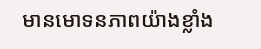មានមោទនភាពយ៉ាងខ្លាំង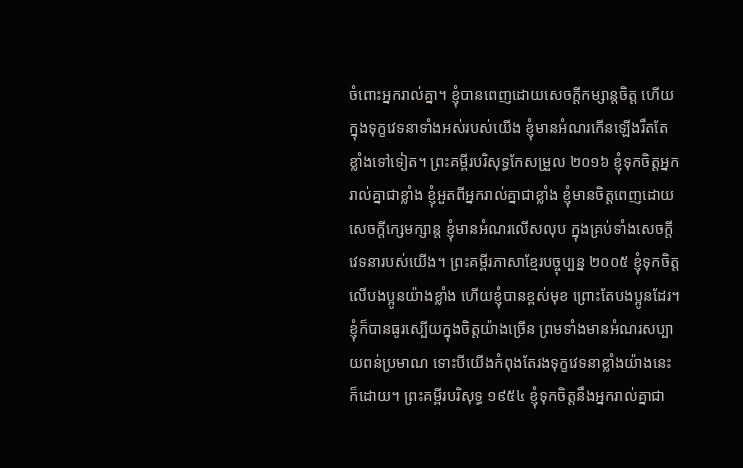ចំពោះអ្នករាល់គ្នា។ ខ្ញុំបានពេញដោយសេចក្ដីកម្សាន្តចិត្ត ហើយក្នុងទុក្ខវេទនាទាំងអស់របស់យើង ខ្ញុំមានអំណរកើនឡើងរឹតតែខ្លាំងទៅទៀត។ ព្រះគម្ពីរបរិសុទ្ធកែសម្រួល ២០១៦ ខ្ញុំទុកចិត្តអ្នករាល់គ្នាជាខ្លាំង ខ្ញុំអួតពីអ្នករាល់គ្នាជាខ្លាំង ខ្ញុំមានចិត្តពេញដោយសេចក្តីក្សេមក្សាន្ត ខ្ញុំមានអំណរលើសលុប ក្នុងគ្រប់ទាំងសេចក្តីវេទនារបស់យើង។ ព្រះគម្ពីរភាសាខ្មែរបច្ចុប្បន្ន ២០០៥ ខ្ញុំទុកចិត្តលើបងប្អូនយ៉ាងខ្លាំង ហើយខ្ញុំបានខ្ពស់មុខ ព្រោះតែបងប្អូនដែរ។ ខ្ញុំក៏បានធូរស្បើយក្នុងចិត្តយ៉ាងច្រើន ព្រមទាំងមានអំណរសប្បាយពន់ប្រមាណ ទោះបីយើងកំពុងតែរងទុក្ខវេទនាខ្លាំងយ៉ាងនេះក៏ដោយ។ ព្រះគម្ពីរបរិសុទ្ធ ១៩៥៤ ខ្ញុំទុកចិត្តនឹងអ្នករាល់គ្នាជា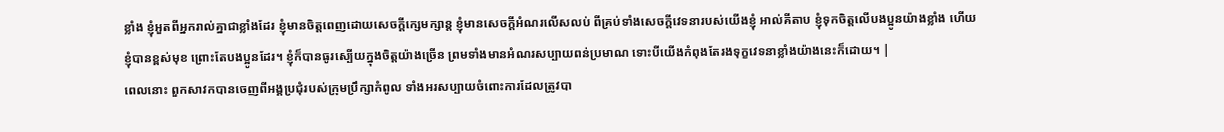ខ្លាំង ខ្ញុំអួតពីអ្នករាល់គ្នាជាខ្លាំងដែរ ខ្ញុំមានចិត្តពេញដោយសេចក្ដីក្សេមក្សាន្ត ខ្ញុំមានសេចក្ដីអំណរលើសលប់ ពីគ្រប់ទាំងសេចក្ដីវេទនារបស់យើងខ្ញុំ អាល់គីតាប ខ្ញុំទុកចិត្ដលើបងប្អូនយ៉ាងខ្លាំង ហើយខ្ញុំបានខ្ពស់មុខ ព្រោះតែបងប្អូនដែរ។ ខ្ញុំក៏បានធូរស្បើយក្នុងចិត្ដយ៉ាងច្រើន ព្រមទាំងមានអំណរសប្បាយពន់ប្រមាណ ទោះបីយើងកំពុងតែរងទុក្ខវេទនាខ្លាំងយ៉ាងនេះក៏ដោយ។ |
ពេលនោះ ពួកសាវកបានចេញពីអង្គប្រជុំរបស់ក្រុមប្រឹក្សាកំពូល ទាំងអរសប្បាយចំពោះការដែលត្រូវបា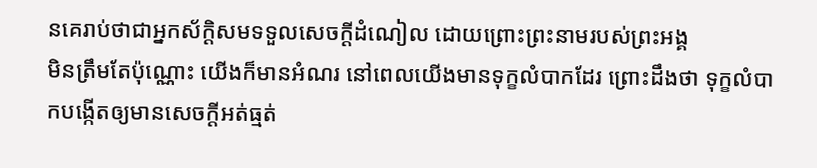នគេរាប់ថាជាអ្នកស័ក្ដិសមទទួលសេចក្ដីដំណៀល ដោយព្រោះព្រះនាមរបស់ព្រះអង្គ
មិនត្រឹមតែប៉ុណ្ណោះ យើងក៏មានអំណរ នៅពេលយើងមានទុក្ខលំបាកដែរ ព្រោះដឹងថា ទុក្ខលំបាកបង្កើតឲ្យមានសេចក្ដីអត់ធ្មត់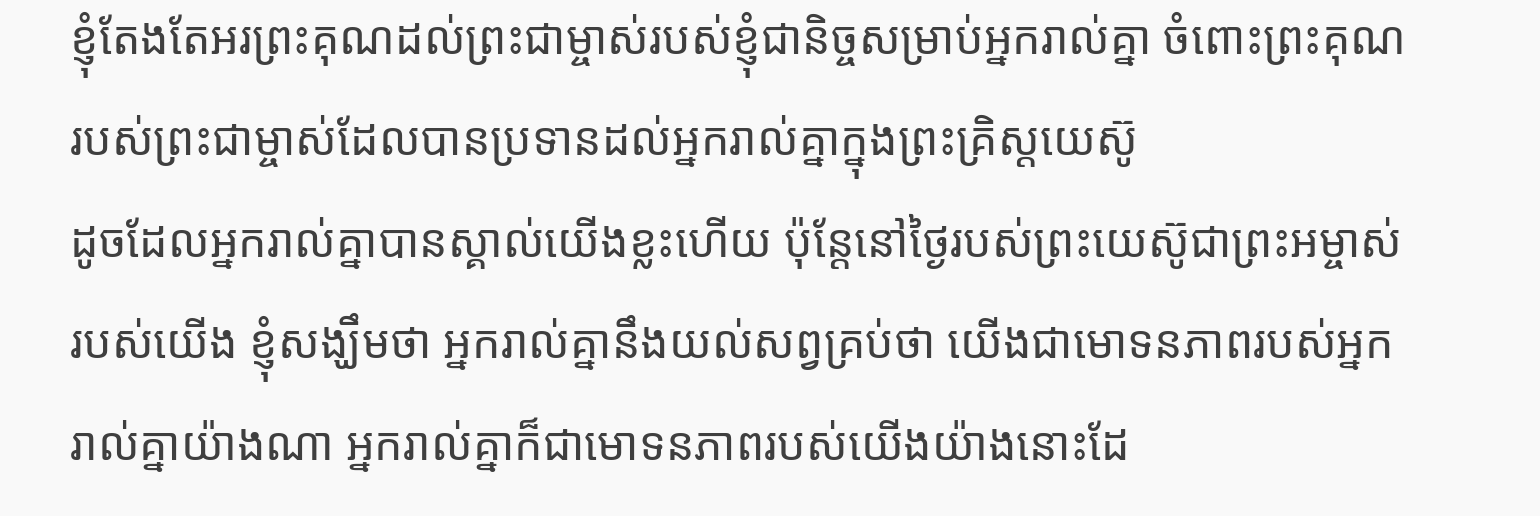ខ្ញុំតែងតែអរព្រះគុណដល់ព្រះជាម្ចាស់របស់ខ្ញុំជានិច្ចសម្រាប់អ្នករាល់គ្នា ចំពោះព្រះគុណរបស់ព្រះជាម្ចាស់ដែលបានប្រទានដល់អ្នករាល់គ្នាក្នុងព្រះគ្រិស្ដយេស៊ូ
ដូចដែលអ្នករាល់គ្នាបានស្គាល់យើងខ្លះហើយ ប៉ុន្ដែនៅថ្ងៃរបស់ព្រះយេស៊ូជាព្រះអម្ចាស់របស់យើង ខ្ញុំសង្ឃឹមថា អ្នករាល់គ្នានឹងយល់សព្វគ្រប់ថា យើងជាមោទនភាពរបស់អ្នករាល់គ្នាយ៉ាងណា អ្នករាល់គ្នាក៏ជាមោទនភាពរបស់យើងយ៉ាងនោះដែ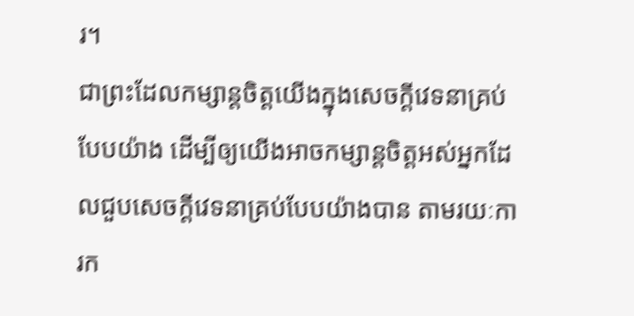រ។
ជាព្រះដែលកម្សាន្ដចិត្ដយើងក្នុងសេចក្ដីវេទនាគ្រប់បែបយ៉ាង ដើម្បីឲ្យយើងអាចកម្សាន្ដចិត្ដអស់អ្នកដែលជួបសេចក្ដីវេទនាគ្រប់បែបយ៉ាងបាន តាមរយៈការក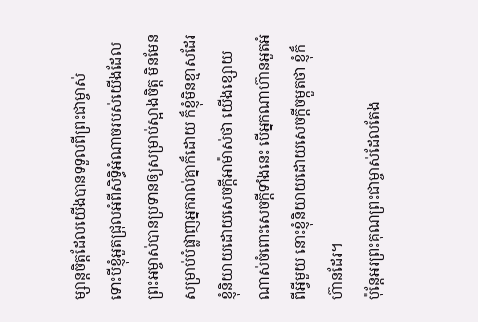ម្សាន្ដចិត្ដដែលយើងបានទទួលពីព្រះជាម្ចាស់
ទោះបីខ្ញុំអួតជ្រុលអំពីសិទ្ធិអំណាចរបស់យើងដែលព្រះអម្ចាស់បានប្រទានឲ្យសម្រាប់ស្អាងចិត្ដ មិនមែនសម្រាប់បំផ្លាញអ្នករាល់គ្នាក៏ដោយ ក៏ខ្ញុំមិនខ្មាសដែរ
ខ្ញុំនិយាយដោយសេចក្ដីអាម៉ាស់ថា យើងខ្សោយណាស់ចំពោះសេចក្ដីទាំងនេះ បើអ្នកណាហ៊ានអួតអំពីអ្វីមួយ នោះខ្ញុំនិយាយដោយសេចក្ដីចម្កួតថា ខ្ញុំក៏ហ៊ានដែរ។
ប៉ុន្ដែអរព្រះគុណព្រះជាម្ចាស់ដែលតែង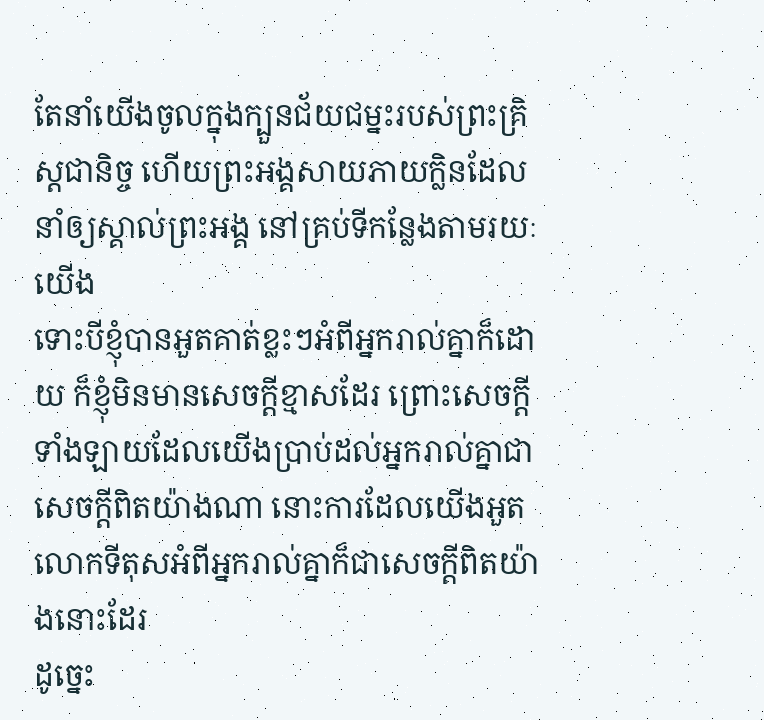តែនាំយើងចូលក្នុងក្បួនជ័យជម្នះរបស់ព្រះគ្រិស្ដជានិច្ច ហើយព្រះអង្គសាយភាយក្លិនដែលនាំឲ្យស្គាល់ព្រះអង្គ នៅគ្រប់ទីកន្លែងតាមរយៈយើង
ទោះបីខ្ញុំបានអួតគាត់ខ្លះៗអំពីអ្នករាល់គ្នាក៏ដោយ ក៏ខ្ញុំមិនមានសេចក្ដីខ្មាសដែរ ព្រោះសេចក្ដីទាំងឡាយដែលយើងប្រាប់ដល់អ្នករាល់គ្នាជាសេចក្ដីពិតយ៉ាងណា នោះការដែលយើងអួតលោកទីតុសអំពីអ្នករាល់គ្នាក៏ជាសេចក្ដីពិតយ៉ាងនោះដែរ
ដូច្នេះ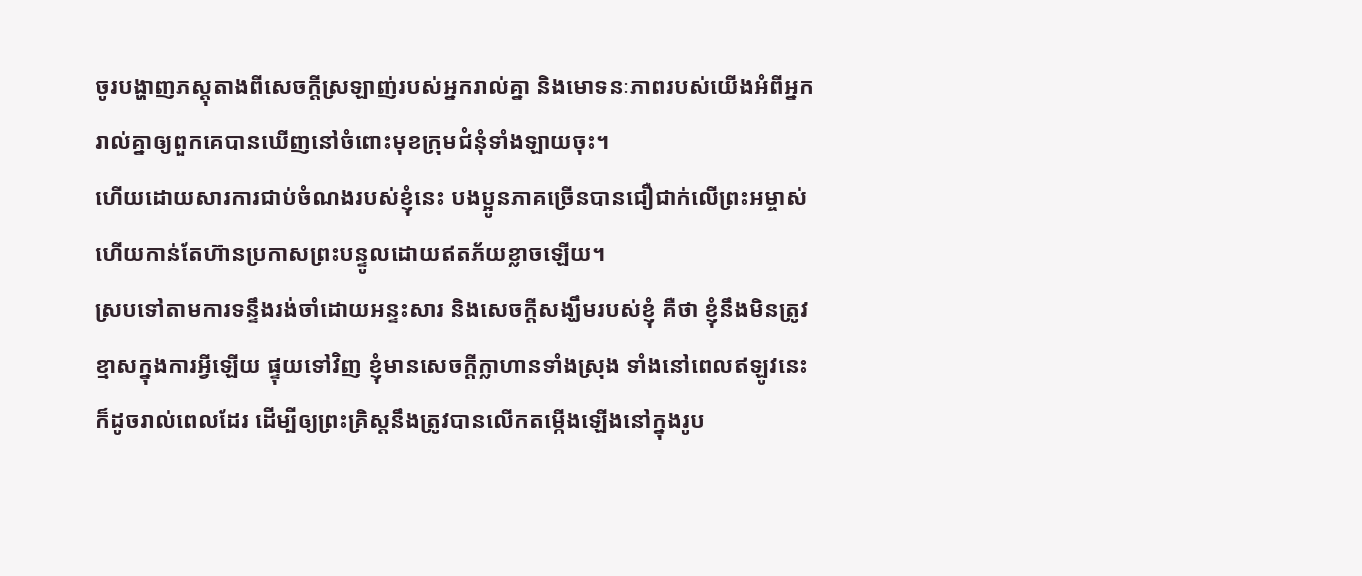ចូរបង្ហាញភស្ដុតាងពីសេចក្ដីស្រឡាញ់របស់អ្នករាល់គ្នា និងមោទនៈភាពរបស់យើងអំពីអ្នករាល់គ្នាឲ្យពួកគេបានឃើញនៅចំពោះមុខក្រុមជំនុំទាំងឡាយចុះ។
ហើយដោយសារការជាប់ចំណងរបស់ខ្ញុំនេះ បងប្អូនភាគច្រើនបានជឿជាក់លើព្រះអម្ចាស់ ហើយកាន់តែហ៊ានប្រកាសព្រះបន្ទូលដោយឥតភ័យខ្លាចឡើយ។
ស្របទៅតាមការទន្ទឹងរង់ចាំដោយអន្ទះសារ និងសេចក្ដីសង្ឃឹមរបស់ខ្ញុំ គឺថា ខ្ញុំនឹងមិនត្រូវខ្មាសក្នុងការអ្វីឡើយ ផ្ទុយទៅវិញ ខ្ញុំមានសេចក្ដីក្លាហានទាំងស្រុង ទាំងនៅពេលឥឡូវនេះ ក៏ដូចរាល់ពេលដែរ ដើម្បីឲ្យព្រះគ្រិស្ដនឹងត្រូវបានលើកតម្កើងឡើងនៅក្នុងរូប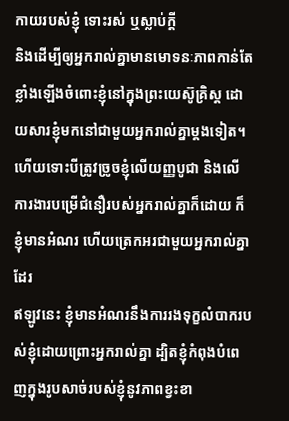កាយរបស់ខ្ញុំ ទោះរស់ ឬស្លាប់ក្ដី
និងដើម្បីឲ្យអ្នករាល់គ្នាមានមោទនៈភាពកាន់តែខ្លាំងឡើងចំពោះខ្ញុំនៅក្នុងព្រះយេស៊ូគ្រិស្ដ ដោយសារខ្ញុំមកនៅជាមួយអ្នករាល់គ្នាម្ដងទៀត។
ហើយទោះបីត្រូវច្រូចខ្ញុំលើយញ្ញបូជា និងលើការងារបម្រើជំនឿរបស់អ្នករាល់គ្នាក៏ដោយ ក៏ខ្ញុំមានអំណរ ហើយត្រេកអរជាមួយអ្នករាល់គ្នាដែរ
ឥឡូវនេះ ខ្ញុំមានអំណរនឹងការរងទុក្ខលំបាករបស់ខ្ញុំដោយព្រោះអ្នករាល់គ្នា ដ្បិតខ្ញុំកំពុងបំពេញក្នុងរូបសាច់របស់ខ្ញុំនូវភាពខ្វះខា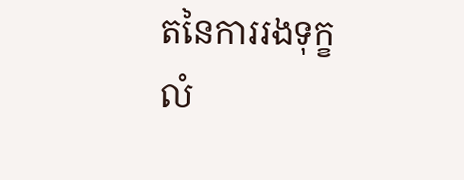តនៃការរងទុក្ខលំ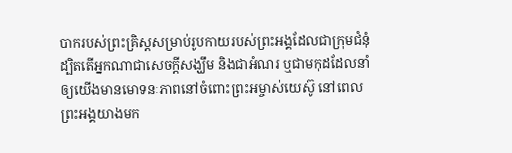បាករបស់ព្រះគ្រិស្ដសម្រាប់រូបកាយរបស់ព្រះអង្គដែលជាក្រុមជំនុំ
ដ្បិតតើអ្នកណាជាសេចក្ដីសង្ឃឹម និងជាអំណរ ឬជាមកុដដែលនាំឲ្យយើងមានមោទនៈភាពនៅចំពោះព្រះអម្ចាស់យេស៊ូ នៅពេលព្រះអង្គយាងមក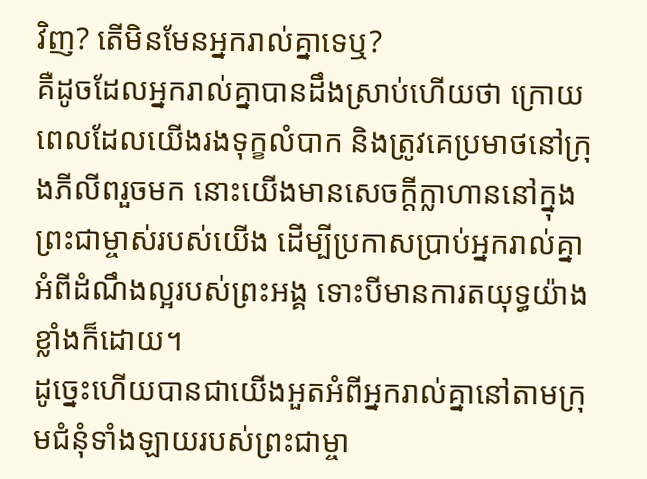វិញ? តើមិនមែនអ្នករាល់គ្នាទេឬ?
គឺដូចដែលអ្នករាល់គ្នាបានដឹងស្រាប់ហើយថា ក្រោយពេលដែលយើងរងទុក្ខលំបាក និងត្រូវគេប្រមាថនៅក្រុងភីលីពរួចមក នោះយើងមានសេចក្ដីក្លាហាននៅក្នុងព្រះជាម្ចាស់របស់យើង ដើម្បីប្រកាសប្រាប់អ្នករាល់គ្នាអំពីដំណឹងល្អរបស់ព្រះអង្គ ទោះបីមានការតយុទ្ធយ៉ាងខ្លាំងក៏ដោយ។
ដូច្នេះហើយបានជាយើងអួតអំពីអ្នករាល់គ្នានៅតាមក្រុមជំនុំទាំងឡាយរបស់ព្រះជាម្ចា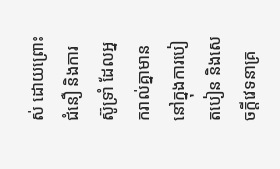ស់ ដោយព្រោះជំនឿ និងការស៊ូទ្រាំ ដែលអ្នករាល់គ្នាមាននៅក្នុងការបៀតបៀន និងសេចក្ដីវេទនាគ្រ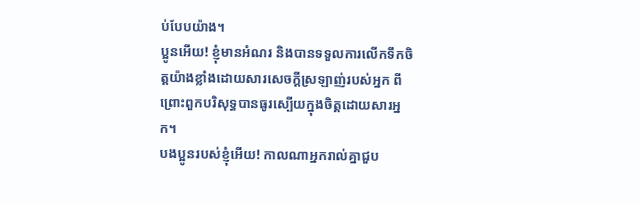ប់បែបយ៉ាង។
ប្អូនអើយ! ខ្ញុំមានអំណរ និងបានទទួលការលើកទឹកចិត្តយ៉ាងខ្លាំងដោយសារសេចក្ដីស្រឡាញ់របស់អ្នក ពីព្រោះពួកបរិសុទ្ធបានធូរស្បើយក្នុងចិត្តដោយសារអ្នក។
បងប្អូនរបស់ខ្ញុំអើយ! កាលណាអ្នករាល់គ្នាជួប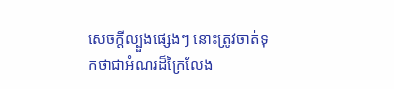សេចក្ដីល្បួងផ្សេងៗ នោះត្រូវចាត់ទុកថាជាអំណរដ៏ក្រៃលែង